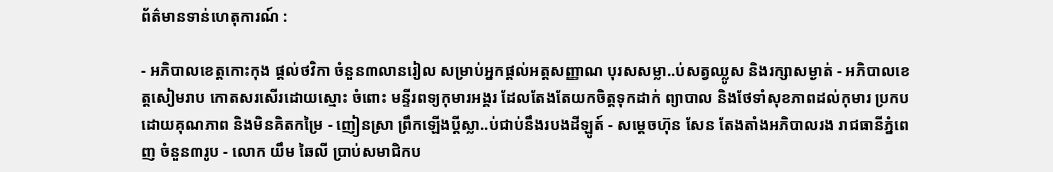ព័ត៌មានទាន់ហេតុការណ៍ :

- អភិបាលខេត្តកោះកុង ផ្ដល់ថវិកា ចំនួន៣លានរៀល សម្រាប់អ្នកផ្ដល់អត្តសញ្ញាណ បុរសសម្លា..ប់សត្វឈ្លូស និងរក្សាសម្ងាត់ - អភិបាលខេត្តសៀមរាប កោតសរសើរដោយស្មោះ ចំពោះ មន្ទីរពទ្យកុមារអង្គរ ដែលតែងតែយកចិត្តទុកដាក់ ព្យាបាល និងថែទាំសុខភាពដល់កុមារ ប្រកបដោយគុណភាព និងមិនគិតកម្រៃ - ញៀនស្រា ព្រឹកឡើងប្ដីស្លា..ប់ជាប់នឹងរបងដីឡូត៍ - សម្តេចហ៊ុន សែន តែងតាំងអភិបាលរង រាជធានីភ្នំពេញ ចំនួន៣រូប - លោក យឹម ឆៃលី ប្រាប់សមាជិកប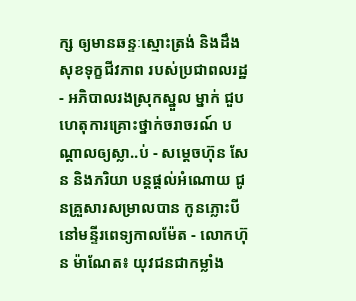ក្ស ឲ្យមានឆន្ទៈស្មោះត្រង់ និងដឹងសុខទុក្ខជីវភាព របស់ប្រជាពលរដ្ឋ - អភិបាលរងស្រុកស្នួល ម្នាក់ ជួបហេតុការគ្រោះថ្នាក់ចរាចរណ៍ បណ្ដាលឲ្យស្លា..ប់ - សម្ដេចហ៊ុន សែន និងភរិយា បន្ដផ្ដល់អំណោយ ជូនគ្រួសារសម្រាលបាន កូនភ្លោះបី នៅមន្ទីរពេទ្យកាលម៉ែត - លោកហ៊ុន ម៉ាណែត៖ យុវជនជាកម្លាំង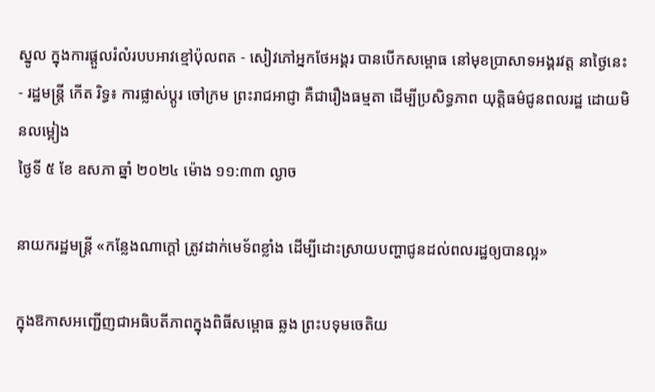ស្នូល ក្នុងការផ្តួលរំលំរបបអាវខ្មៅប៉ុលពត - សៀវភៅអ្នកថែអង្គរ បានបើកសម្ពោធ នៅមុខប្រាសាទអង្គរវត្ត នាថ្ងៃនេះ - រដ្ឋមន្ត្រី កើត រិទ្ធ៖ ការផ្លាស់ប្តូរ ចៅក្រម ព្រះរាជអាជ្ញា គឺជារឿងធម្មតា ដើម្បីប្រសិទ្ធភាព យុត្តិធម៌ជូនពលរដ្ឋ ដោយមិនលម្អៀង
ថ្ងៃទី ៥ ខែ ឧសភា ឆ្នាំ ២០២៤ ម៉ោង ១១:៣៣ ល្ងាច

នាយករដ្ឋមន្ត្រី «កន្លែងណាក្ដៅ ត្រូវដាក់មេទ័ពខ្លាំង ដើម្បីដោះស្រាយបញ្ហាជូនដល់ពលរដ្ឋឲ្យបានល្អ»

ក្នុងឱកាសអញ្ជើញជាអធិបតីភាពក្នុងពិធីសម្ពោធ ឆ្លង ព្រះបទុមចេតិយ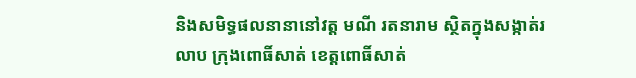និងសមិទ្ធផលនានានៅវត្ត មណី រតនារាម ស្ថិតក្នុងសង្កាត់រលាប ក្រុងពោធិ៍សាត់ ខេត្តពោធិ៍សាត់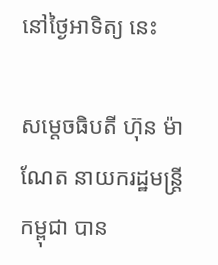នៅថ្ងៃអាទិត្យ នេះ

សម្តេចធិបតី ហ៊ុន ម៉ាណែត នាយករដ្ឋមន្ត្រី កម្ពុជា បាន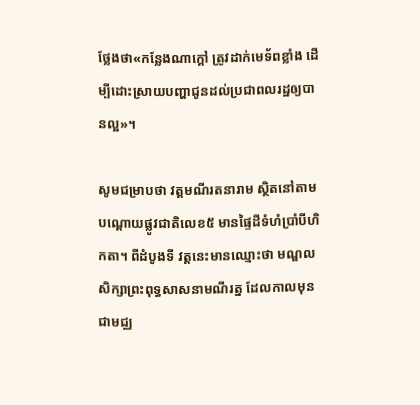ថ្លែងថា«កន្លែងណាក្ដៅ ត្រូវដាក់មេទ័ពខ្លាំង ដើម្បីដោះស្រាយបញ្ហាជូនដល់ប្រជាពលរដ្ឋឲ្យបានល្អ»។

សូមជម្រាបថា វត្តមណីរតនារាម ស្ថិតនៅតាមបណ្ដោយផ្លូវជាតិលេខ៥ មានផ្ទៃដីទំហំប្រាំបីហិកតា។ ពីដំបូងទី វត្ដនេះមានឈ្មោះថា មណ្ឌលសិក្សាព្រះពុទ្ធសាសនាមណីរត្ន ដែលកាលមុនជាមជ្ឈ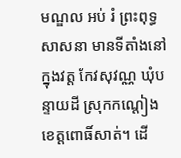មណ្ឌល អប់ រំ ព្រះពុទ្ធសាសនា មានទីតាំងនៅក្នុងវត្ត កែវសុវណ្ណ ឃុំបន្ទាយដី ស្រុកកណ្តៀង ខេត្តពោធិ៍សាត់។ ដើ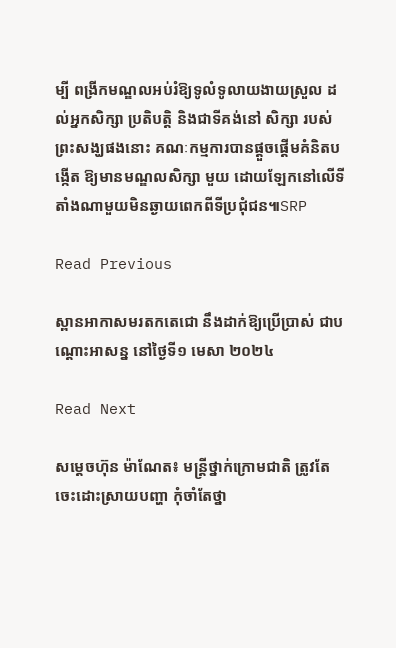ម្បី ពង្រីកមណ្ឌលអប់រំឱ្យទូលំទូលាយងាយស្រួល ដល់អ្នកសិក្សា ប្រតិបត្តិ និងជាទីគង់នៅ សិក្សា របស់ព្រះសង្ឃផងនោះ គណៈកម្មការបានផ្តួចផ្តើមគំនិតបង្កើត ឱ្យមានមណ្ឌលសិក្សា មួយ ដោយឡែកនៅលើទីតាំងណាមួយមិនឆ្ងាយពេកពីទីប្រជុំជន៕SRP

Read Previous

ស្ពានអាកាសមរតកតេជោ នឹងដាក់ឱ្យប្រើប្រាស់ ជាបណ្តោះអាសន្ន នៅថ្ងៃទី១ មេសា ២០២៤

Read Next

សម្ដេចហ៊ុន ម៉ាណែត៖ មន្រ្ដីថ្នាក់ក្រោមជាតិ ត្រូវតែចេះដោះស្រាយបញ្ហា កុំចាំតែថ្នា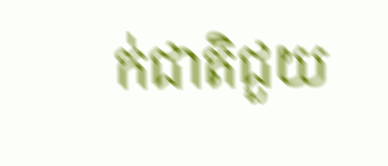ក់ជាតិជួយ